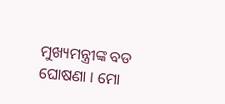ମୁଖ୍ୟମନ୍ତ୍ରୀଙ୍କ ବଡ ଘୋଷଣା । ମୋ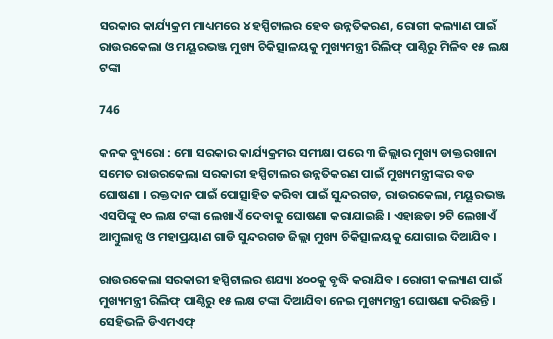ସରକାର କାର୍ଯ୍ୟକ୍ରମ ମାଧ୍ୟମରେ ୪ ହସ୍ପିଟାଲର ହେବ ଉନ୍ନତିକରଣ, ରୋଗୀ କଲ୍ୟାଣ ପାଇଁ ରାଉରକେଲା ଓ ମୟୂରଭଞ୍ଜ ମୁଖ୍ୟ ଚିକିତ୍ସାଳୟକୁ ମୁଖ୍ୟମନ୍ତ୍ରୀ ରିଲିଫ୍ ପାଣ୍ଠିରୁ ମିଳିବ ୧୫ ଲକ୍ଷ ଟଙ୍କା

746

କନକ ବ୍ୟୁରୋ : ମୋ ସରକାର କାର୍ଯ୍ୟକ୍ରମର ସମୀକ୍ଷା ପରେ ୩ ଜିଲ୍ଲାର ମୁଖ୍ୟ ଡାକ୍ତରଖାନା ସମେତ ରାଉରକେଲା ସରକାରୀ ହସ୍ପିଟାଲର ଉନ୍ନତିକରଣ ପାଇଁ ମୁଖ୍ୟମନ୍ତ୍ରୀଙ୍କର ବଡ ଘୋଷଣା । ରକ୍ତଦାନ ପାଇଁ ପୋତ୍ସାହିତ କରିବା ପାଇଁ ସୁନ୍ଦରଗଡ, ରାଉରକେଲା, ମୟୂରଭଞ୍ଜ ଏସପିଙ୍କୁ ୧୦ ଲକ୍ଷ ଟଙ୍କା ଲେଖାଏଁ ଦେବାକୁ ଘୋଷଣା କରାଯାଇଛି । ଏହାଛଡା ୨ଟି ଲେଖାଏଁ ଆମ୍ବୁଲାନ୍ସ ଓ ମହାପ୍ରୟାଣ ଗାଡି ସୁନ୍ଦରଗଡ ଜିଲ୍ଲା ମୁଖ୍ୟ ଚିକିତ୍ସାଳୟକୁ ଯୋଗାଇ ଦିଆଯିବ ।

ରାଉରକେଲା ସରକାରୀ ହସ୍ପିଟାଲର ଶଯ୍ୟା ୪୦୦କୁ ବୃଦ୍ଧି କରାଯିବ । ରୋଗୀ କଲ୍ୟାଣ ପାଇଁ ମୁଖ୍ୟମନ୍ତ୍ରୀ ରିଲିଫ୍ ପାଣ୍ଠିରୁ ୧୫ ଲକ୍ଷ ଟଙ୍କା ଦିଆଯିବା ନେଇ ମୁଖ୍ୟମନ୍ତ୍ରୀ ଘୋଷଣା କରିଛନ୍ତି । ସେହିଭଳି ଡିଏମଏଫ୍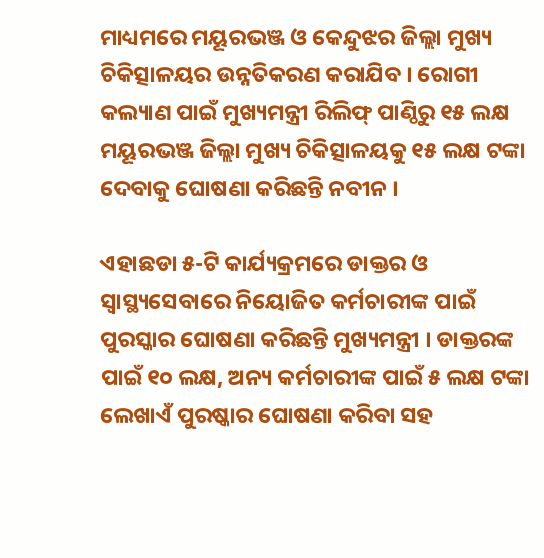ମାଧ୍ୟମରେ ମୟୂରଭଞ୍ଜ ଓ କେନ୍ଦୁଝର ଜିଲ୍ଲା ମୁଖ୍ୟ ଚିକିତ୍ସାଳୟର ଉନ୍ନତିକରଣ କରାଯିବ । ରୋଗୀ କଲ୍ୟାଣ ପାଇଁ ମୁଖ୍ୟମନ୍ତ୍ରୀ ରିଲିଫ୍ ପାଣ୍ଠିରୁ ୧୫ ଲକ୍ଷ ମୟୂରଭଞ୍ଜ ଜିଲ୍ଲା ମୁଖ୍ୟ ଚିକିତ୍ସାଳୟକୁ ୧୫ ଲକ୍ଷ ଟଙ୍କା ଦେବାକୁ ଘୋଷଣା କରିଛନ୍ତି ନବୀନ ।

ଏହାଛଡା ୫-ଟି କାର୍ଯ୍ୟକ୍ରମରେ ଡାକ୍ତର ଓ ସ୍ୱାସ୍ଥ୍ୟସେବାରେ ନିୟୋଜିତ କର୍ମଚାରୀଙ୍କ ପାଇଁ ପୁରସ୍କାର ଘୋଷଣା କରିଛନ୍ତି ମୁଖ୍ୟମନ୍ତ୍ରୀ । ଡାକ୍ତରଙ୍କ ପାଇଁ ୧୦ ଲକ୍ଷ, ଅନ୍ୟ କର୍ମଚାରୀଙ୍କ ପାଇଁ ୫ ଲକ୍ଷ ଟଙ୍କା ଲେଖାଏଁ ପୁରଷ୍କାର ଘୋଷଣା କରିବା ସହ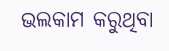ଭଲକାମ କରୁଥିବା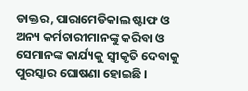ଡାକ୍ତର, ପାରାମେଡିକାଲ ଷ୍ଟାଫ ଓ ଅନ୍ୟ କର୍ମଚାରୀମାନଙ୍କୁ କରିବା ଓ ସେମାନଙ୍କ କାର୍ଯ୍ୟକୁ ସ୍ୱୀକୃତି ଦେବାକୁ ପୁରସ୍କାର ଘୋଷଣା ହୋଇଛି ।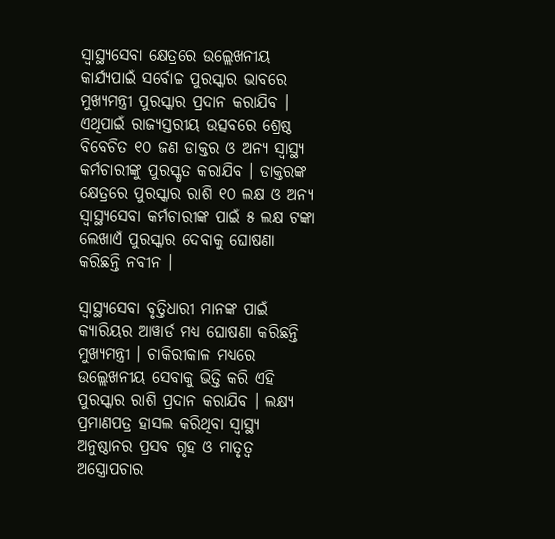ସ୍ୱାସ୍ଥ୍ୟସେବା କ୍ଷେତ୍ରରେ ଉଲ୍ଲେଖନୀୟ କାର୍ଯ୍ୟପାଇଁ ସର୍ବୋଚ୍ଚ ପୁରସ୍କାର ଭାବରେ ମୁଖ୍ୟମନ୍ତ୍ରୀ ପୁରସ୍କାର ପ୍ରଦାନ କରାଯିବ । ଏଥିପାଇଁ ରାଜ୍ୟସ୍ତରୀୟ ଉତ୍ସବରେ ଶ୍ରେଷ୍ଠ ବିବେଚିତ ୧୦ ଜଣ ଡାକ୍ତର ଓ ଅନ୍ୟ ସ୍ୱାସ୍ଥ୍ୟ କର୍ମଚାରୀଙ୍କୁ ପୁରସ୍କୃତ କରାଯିବ । ଡାକ୍ତରଙ୍କ କ୍ଷେତ୍ରରେ ପୁରସ୍କାର ରାଶି ୧୦ ଲକ୍ଷ ଓ ଅନ୍ୟ ସ୍ୱାସ୍ଥ୍ୟସେବା କର୍ମଚାରୀଙ୍କ ପାଇଁ ୫ ଲକ୍ଷ ଟଙ୍କା ଲେଖାଏଁ ପୁରସ୍କାର ଦେବାକୁ ଘୋଷଣା କରିଛନ୍ତି ନବୀନ ।

ସ୍ୱାସ୍ଥ୍ୟସେବା ବୃତ୍ତିଧାରୀ ମାନଙ୍କ ପାଇଁ କ୍ୟାରିୟର ଆୱାର୍ଡ ମଧ୍ୟ ଘୋଷଣା କରିଛନ୍ତି ମୁଖ୍ୟମନ୍ତ୍ରୀ । ଚାକିରୀକାଳ ମଧ୍ୟରେ ଉଲ୍ଲେଖନୀୟ ସେବାକୁ ଭିତ୍ତି କରି ଏହି ପୁରସ୍କାର ରାଶି ପ୍ରଦାନ କରାଯିବ । ଲକ୍ଷ୍ୟ ପ୍ରମାଣପତ୍ର ହାସଲ କରିଥିବା ସ୍ୱାସ୍ଥ୍ୟ ଅନୁଷ୍ଠାନର ପ୍ରସବ ଗୃହ ଓ ମାତୃତ୍ୱ ଅସ୍ତ୍ରୋପଚାର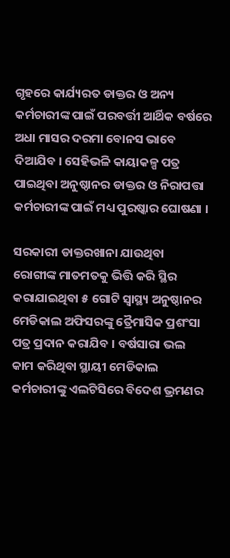ଗୃହରେ କାର୍ଯ୍ୟରତ ଡାକ୍ତର ଓ ଅନ୍ୟ କର୍ମଚାରୀଙ୍କ ପାଇଁ ପରବର୍ତ୍ତୀ ଆର୍ଥିକ ବର୍ଷରେ ଅଧା ମାସର ଦରମା ବୋନସ ଭାବେ ଦିଆଯିବ । ସେହିଭଳି କାୟାକଳ୍ପ ପତ୍ର ପାଇଥିବା ଅନୁଷ୍ଠାନର ଡାକ୍ତର ଓ ନିରାପତ୍ତା କର୍ମଚାରୀଙ୍କ ପାଇଁ ମଧ୍ୟ ପୁରଷ୍କାର ଘୋଷଣା ।

ସରକାରୀ ଡାକ୍ତରଖାନା ଯାଉଥିବା ରୋଗୀଙ୍କ ମାତମତକୁ ଭିତ୍ତି କରି ସ୍ଥିର କରାଯାଇଥିବା ୫ ଗୋଟି ସ୍ୱାସ୍ଥ୍ୟ ଅନୁଷ୍ଠାନର ମେଡିକାଲ ଅଫିସରଙ୍କୁ ତ୍ରୈମାସିକ ପ୍ରଶଂସା ପତ୍ର ପ୍ରଦାନ କରାଯିବ । ବର୍ଷସାରା ଭଲ କାମ କରିଥିବା ସ୍ଥାୟୀ ମେଡିକାଲ କର୍ମଚାରୀଙ୍କୁ ଏଲଟିସିରେ ବିଦେଶ ଭ୍ରମଣର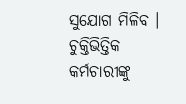ସୁଯୋଗ ମିଳିବ । ଚୁକ୍ତିଭିତ୍ତିକ କର୍ମଚାରୀଙ୍କୁ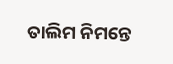ତାଲିମ ନିମନ୍ତେ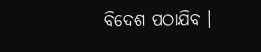ବିଦେଶ ପଠାଯିବ ।